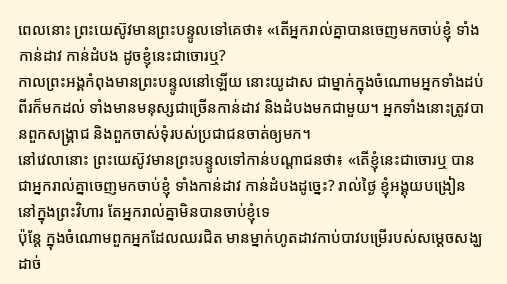ពេលនោះ ព្រះយេស៊ូវមានព្រះបន្ទូលទៅគេថា៖ «តើអ្នករាល់គ្នាបានចេញមកចាប់ខ្ញុំ ទាំងកាន់ដាវ កាន់ដំបង ដូចខ្ញុំនេះជាចោរឬ?
កាលព្រះអង្គកំពុងមានព្រះបន្ទូលនៅឡើយ នោះយូដាស ជាម្នាក់ក្នុងចំណោមអ្នកទាំងដប់ពីរក៏មកដល់ ទាំងមានមនុស្សជាច្រើនកាន់ដាវ និងដំបងមកជាមួយ។ អ្នកទាំងនោះត្រូវបានពួកសង្គ្រាជ និងពួកចាស់ទុំរបស់ប្រជាជនចាត់ឲ្យមក។
នៅវេលានោះ ព្រះយេស៊ូវមានព្រះបន្ទូលទៅកាន់បណ្តាជនថា៖ «តើខ្ញុំនេះជាចោរឬ បានជាអ្នករាល់គ្នាចេញមកចាប់ខ្ញុំ ទាំងកាន់ដាវ កាន់ដំបងដូច្នេះ? រាល់ថ្ងៃ ខ្ញុំអង្គុយបង្រៀននៅក្នុងព្រះវិហារ តែអ្នករាល់គ្នាមិនបានចាប់ខ្ញុំទេ
ប៉ុន្តែ ក្នុងចំណោមពួកអ្នកដែលឈរជិត មានម្នាក់ហូតដាវកាប់បាវបម្រើរបស់សម្ដេចសង្ឃ ដាច់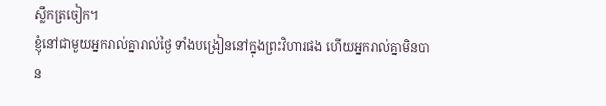ស្លឹកត្រចៀក។
ខ្ញុំនៅជាមួយអ្នករាល់គ្នារាល់ថ្ងៃ ទាំងបង្រៀននៅក្នុងព្រះវិហារផង ហើយអ្នករាល់គ្នាមិនបាន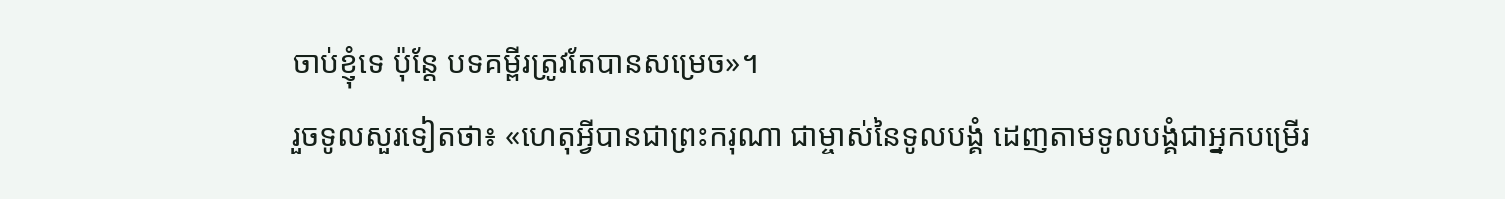ចាប់ខ្ញុំទេ ប៉ុន្តែ បទគម្ពីរត្រូវតែបានសម្រេច»។
រួចទូលសួរទៀតថា៖ «ហេតុអ្វីបានជាព្រះករុណា ជាម្ចាស់នៃទូលបង្គំ ដេញតាមទូលបង្គំជាអ្នកបម្រើរ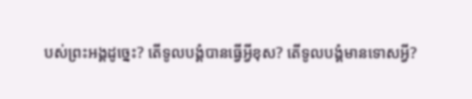បស់ព្រះអង្គដូច្នេះ? តើទូលបង្គំបានធ្វើអ្វីខុស? តើទូលបង្គំមានទោសអ្វី?